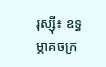រុស្ស៊ី៖ ឧទ្ធម្ភាគចក្រ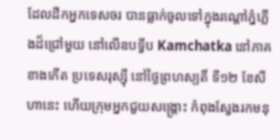ដែលដឹកអ្នកទេសចរ បានធ្លាក់ចូលទៅក្នុងរណ្តៅភ្នំភ្លើងដ៏ជ្រៅមួយ នៅលើឧបទ្វីប Kamchatka នៅភាគខាងកើត ប្រទេសរុស្ស៊ី នៅថ្ងៃព្រហស្បតិ៍ ទី១២ ខែសីហានេះ ហើយក្រុមអ្នកជួយសង្គ្រោះ កំពុងស្វែងរកមនុ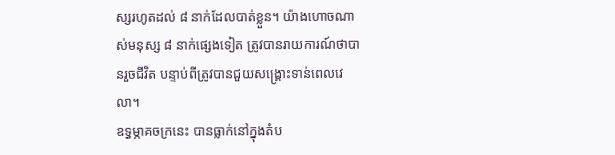ស្សរហូតដល់ ៨ នាក់ដែលបាត់ខ្លួន។ យ៉ាងហោចណាស់មនុស្ស ៨ នាក់ផ្សេងទៀត ត្រូវបានរាយការណ៍ថាបានរួចជីវិត បន្ទាប់ពីត្រូវបានជួយសង្គ្រោះទាន់ពេលវេលា។
ឧទ្ធម្ភាគចក្រនេះ បានធ្លាក់នៅក្នុងតំប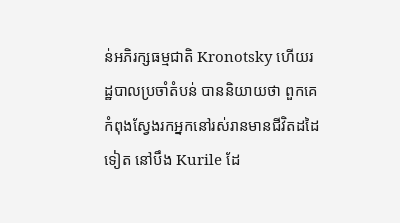ន់អភិរក្សធម្មជាតិ Kronotsky ហើយរដ្ឋបាលប្រចាំតំបន់ បាននិយាយថា ពួកគេកំពុងស្វែងរកអ្នកនៅរស់រានមានជីវិតដដៃទៀត នៅបឹង Kurile ដែ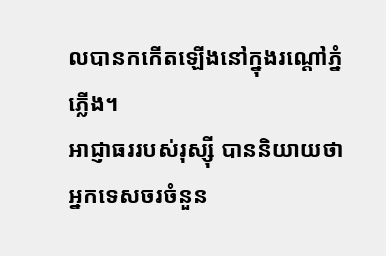លបានកកើតឡើងនៅក្នុងរណ្តៅភ្នំភ្លើង។
អាជ្ញាធររបស់រុស្ស៊ី បាននិយាយថា អ្នកទេសចរចំនួន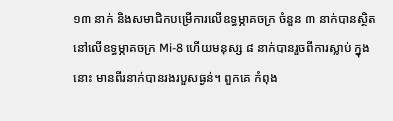១៣ នាក់ និងសមាជិកបម្រើការលើឧទ្ធម្ភាគចក្រ ចំនួន ៣ នាក់បានស្ថិតនៅលើឧទ្ធម្ភាគចក្រ Mi-8 ហើយមនុស្ស ៨ នាក់បានរួចពីការស្លាប់ ក្នុងនោះ មានពីរនាក់បានរងរបួសធ្ងន់។ ពួកគេ កំពុង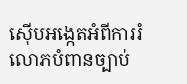ស៊ើបអង្កេតអំពីការរំលោភបំពានច្បាប់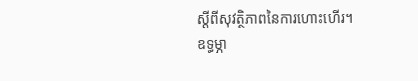ស្ដីពីសុវត្ថិភាពនៃការហោះហើរ។
ឧទ្ធម្ភា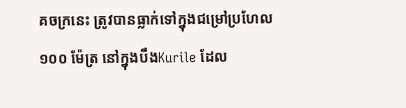គចក្រនេះ ត្រូវបានធ្លាក់ទៅក្នុងជម្រៅប្រហែល ១០០ ម៉ែត្រ នៅក្នុងបឹងKurile ដែល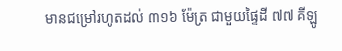មានជម្រៅរហូតដល់ ៣១៦ ម៉ែត្រ ជាមួយផ្ទៃដី ៧៧ គីឡូ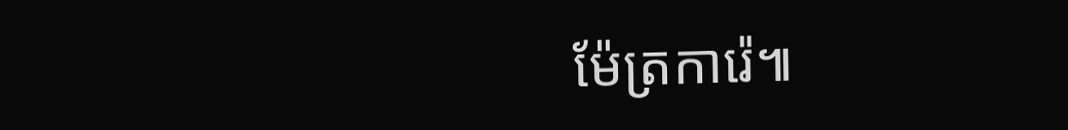ម៉ែត្រការ៉េ៕